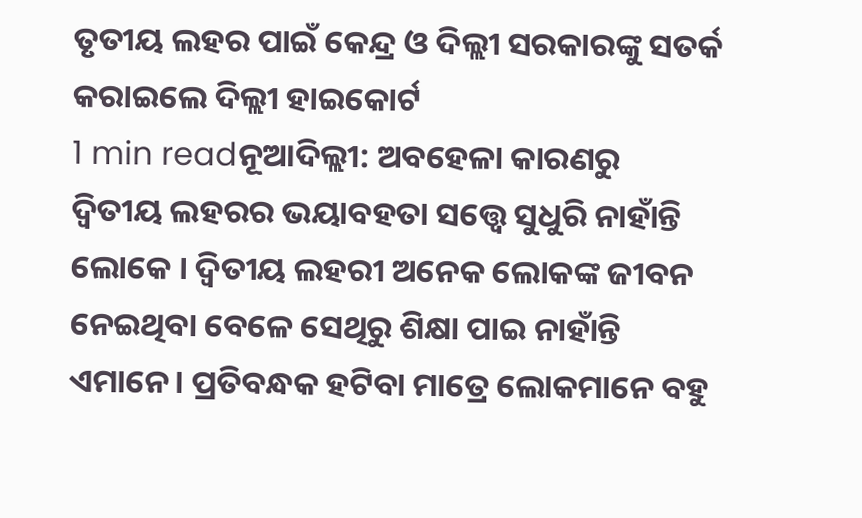ତୃତୀୟ ଲହର ପାଇଁ କେନ୍ଦ୍ର ଓ ଦିଲ୍ଲୀ ସରକାରଙ୍କୁ ସତର୍କ କରାଇଲେ ଦିଲ୍ଲୀ ହାଇକୋର୍ଟ
1 min readନୂଆଦିଲ୍ଲୀ: ଅବହେଳା କାରଣରୁ ଦ୍ୱିତୀୟ ଲହରର ଭୟାବହତା ସତ୍ତ୍ୱେ ସୁଧୁରି ନାହାଁନ୍ତି ଲୋକେ । ଦ୍ୱିତୀୟ ଲହରୀ ଅନେକ ଲୋକଙ୍କ ଜୀବନ ନେଇଥିବା ବେଳେ ସେଥିରୁ ଶିକ୍ଷା ପାଇ ନାହାଁନ୍ତି ଏମାନେ। ପ୍ରତିବନ୍ଧକ ହଟିବା ମାତ୍ରେ ଲୋକମାନେ ବହୁ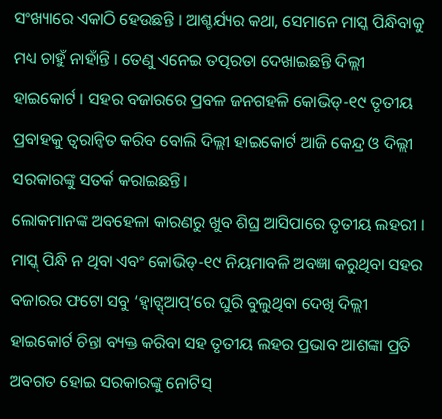ସଂଖ୍ୟାରେ ଏକାଠି ହେଉଛନ୍ତି । ଆଶ୍ଚର୍ଯ୍ୟର କଥା, ସେମାନେ ମାସ୍କ ପିନ୍ଧିବାକୁ ମଧ୍ୟ ଚାହୁଁ ନାହାଁନ୍ତି । ତେଣୁ ଏନେଇ ତତ୍ପରତା ଦେଖାଇଛନ୍ତି ଦିଲ୍ଲୀ ହାଇକୋର୍ଟ । ସହର ବଜାରରେ ପ୍ରବଳ ଜନଗହଳି କୋଭିଡ୍-୧୯ ତୃତୀୟ ପ୍ରବାହକୁ ତ୍ବରାନ୍ବିତ କରିବ ବୋଲି ଦିଲ୍ଲୀ ହାଇକୋର୍ଟ ଆଜି କେନ୍ଦ୍ର ଓ ଦିଲ୍ଲୀ ସରକାରଙ୍କୁ ସତର୍କ କରାଇଛନ୍ତି।
ଲୋକମାନଙ୍କ ଅବହେଳା କାରଣରୁ ଖୁବ ଶିଘ୍ର ଆସିପାରେ ତୃତୀୟ ଲହରୀ । ମାସ୍କ୍ ପିନ୍ଧି ନ ଥିବା ଏବଂ କୋଭିଡ୍-୧୯ ନିୟମାବଳି ଅବଜ୍ଞା କରୁଥିବା ସହର ବଜାରର ଫଟୋ ସବୁ ‘ହ୍ବାଟ୍ସ୍ଆପ୍’ରେ ଘୁରି ବୁଲୁଥିବା ଦେଖି ଦିଲ୍ଲୀ ହାଇକୋର୍ଟ ଚିନ୍ତା ବ୍ୟକ୍ତ କରିବା ସହ ତୃତୀୟ ଲହର ପ୍ରଭାବ ଆଶଙ୍କା ପ୍ରତି ଅବଗତ ହୋଇ ସରକାରଙ୍କୁ ନୋଟିସ୍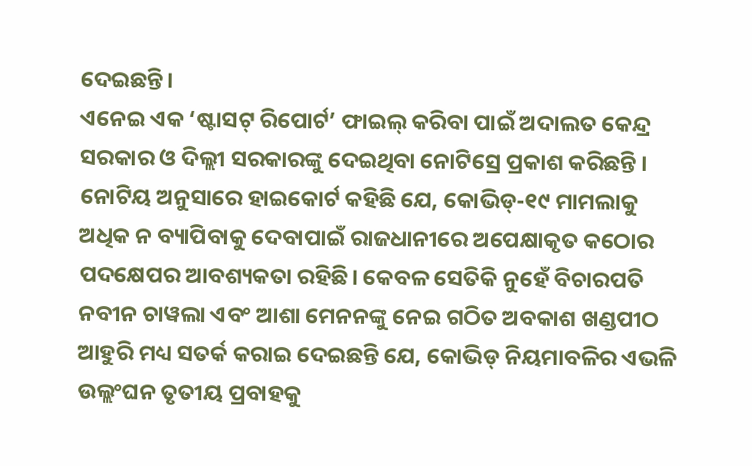ଦେଇଛନ୍ତି।
ଏନେଇ ଏକ ‘ଷ୍ଟାସଟ୍ ରିପୋର୍ଟ’ ଫାଇଲ୍ କରିବା ପାଇଁ ଅଦାଲତ କେନ୍ଦ୍ର ସରକାର ଓ ଦିଲ୍ଲୀ ସରକାରଙ୍କୁ ଦେଇଥିବା ନୋଟିସ୍ରେ ପ୍ରକାଶ କରିଛନ୍ତି । ନୋଟିୟ ଅନୁସାରେ ହାଇକୋର୍ଟ କହିଛି ଯେ, କୋଭିଡ୍-୧୯ ମାମଲାକୁ ଅଧିକ ନ ବ୍ୟାପିବାକୁ ଦେବାପାଇଁ ରାଜଧାନୀରେ ଅପେକ୍ଷାକୃତ କଠୋର ପଦକ୍ଷେପର ଆବଶ୍ୟକତା ରହିଛି। କେବଳ ସେତିକି ନୁହେଁ ବିଚାରପତି ନବୀନ ଚାୱଲା ଏବଂ ଆଶା ମେନନଙ୍କୁ ନେଇ ଗଠିତ ଅବକାଶ ଖଣ୍ଡପୀଠ ଆହୁରି ମଧ୍ୟ ସତର୍କ କରାଇ ଦେଇଛନ୍ତି ଯେ, କୋଭିଡ୍ ନିୟମାବଳିର ଏଭଳି ଉଲ୍ଲଂଘନ ତୃତୀୟ ପ୍ରବାହକୁ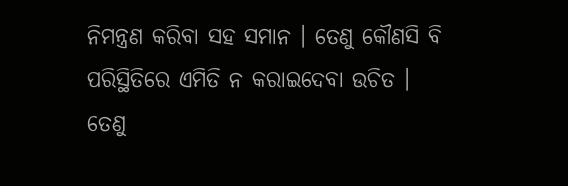ନିମନ୍ତ୍ରଣ କରିବା ସହ ସମାନ । ତେଣୁ କୌଣସି ବି ପରିସ୍ଥିତିରେ ଏମିତି ନ କରାଇଦେବା ଉଚିତ ।
ତେଣୁ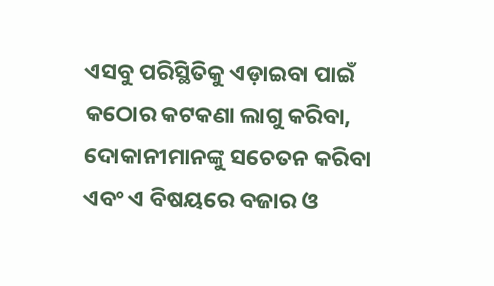ଏସବୁ ପରିସ୍ଥିତିକୁ ଏଡ଼ାଇବା ପାଇଁ କଠୋର କଟକଣା ଲାଗୁ କରିବା, ଦୋକାନୀମାନଙ୍କୁ ସଚେତନ କରିବା ଏବଂ ଏ ବିଷୟରେ ବଜାର ଓ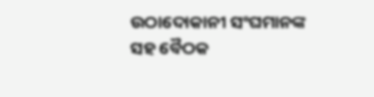ଉଠାଦୋକାନୀ ସଂଘମାନଙ୍କ ସହ ବୈଠକ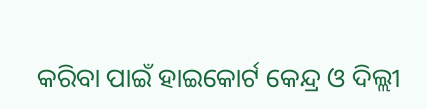କରିବା ପାଇଁ ହାଇକୋର୍ଟ କେନ୍ଦ୍ର ଓ ଦିଲ୍ଲୀ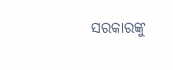ସରକାରଙ୍କୁ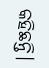କହିଛନ୍ତି।